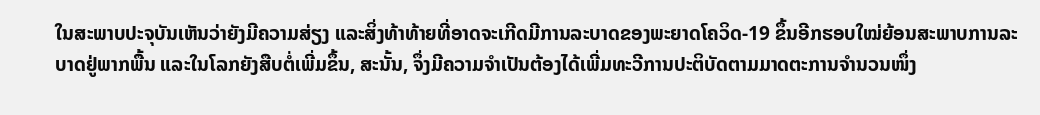ໃນສະພາບປະຈຸບັນເຫັນວ່າຍັງມີຄວາມສ່ຽງ ແລະສິ່ງທ້າທ້າຍທີ່ອາດຈະເກີດມີການລະບາດຂອງພະຍາດໂຄວິດ-19 ຂຶ້ນອີກຮອບໃໝ່ຍ້ອນສະພາບການລະບາດຢູ່ພາກພື້ນ ແລະໃນໂລກຍັງສືບຕໍ່ເພີ່ມຂຶ້ນ, ສະນັ້ນ, ຈຶ່ງມີຄວາມຈໍາເປັນຕ້ອງໄດ້ເພີ່ມທະວີການປະຕິບັດຕາມມາດຕະການຈໍານວນໜຶ່ງ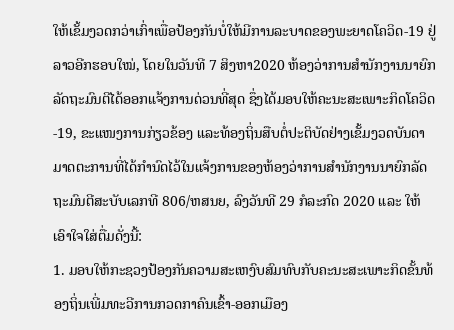ໃຫ້ເຂັ້ມງວດກວ່າເກົ່າເພື່ອປ້ອງກັນບໍ່ໃຫ້ມີການລະບາດຂອງພະຍາດໂຄວິດ-19 ຢູ່ລາວອີກຮອບໃໝ່, ໂດຍໃນວັນທີ 7 ສິງຫາ2020 ຫ້ອງວ່າການສຳນັກງານນາຍົກລັດຖະມົນຕີໄດ້ອອກແຈ້ງການດ່ວນທີ່ສຸດ ຊຶ່ງໄດ້ມອບໃຫ້ຄະນະສະເພາະກິດໂຄວິດ-19, ຂະແໜງການກ່ຽວຂ້ອງ ແລະທ້ອງຖິ່ນສືບຕໍ່ປະຕິບັດຢ່າງເຂັ້ມງວດບັນດາມາດຕະການທີ່ໄດ້ກໍານົດໄວ້ໃນແຈ້ງການຂອງຫ້ອງວ່າການສໍານັກງານນາຍົກລັດຖະມົນຕີສະບັບເລກທີ 806/ຫສນຍ, ລົງວັນທີ 29 ກໍລະກົດ 2020 ແລະ ໃຫ້ເອົາໃຈໃສ່ຕື່ມດັ່ງນີ້:
1. ມອບໃຫ້ກະຊວງປ້ອງກັນຄວາມສະເຫງົບສົມທົບກັບຄະນະສະເພາະກິດຂັ້ນທ້ອງຖິ່ນເພີ່ມທະວີການກວດກາຄົນເຂົ້າ-ອອກເມືອງ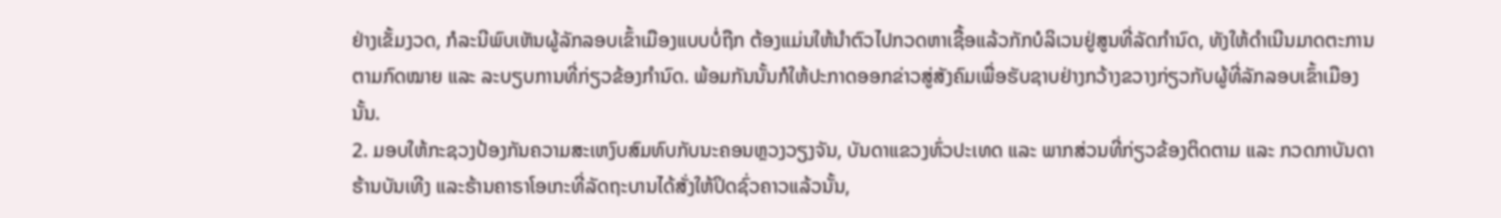ຢ່າງເຂັ້ມງວດ, ກໍລະນີພົບເຫັນຜູ້ລັກລອບເຂົ້າເມືອງແບບບໍ່ຖືກ ຕ້ອງແມ່ນໃຫ້ນໍາຕົວໄປກວດຫາເຊື້ອແລ້ວກັກບໍລິເວນຢູ່ສູນທີ່ລັດກໍານົດ, ທັງໃຫ້ດໍາເນີນມາດຕະການຕາມກົດໝາຍ ແລະ ລະບຽບການທີ່ກ່ຽວຂ້ອງກໍານົດ. ພ້ອມກັນນັ້ນກໍໃຫ້ປະກາດອອກຂ່າວສູ່ສັງຄົມເພື່ອຮັບຊາບຢ່າງກວ້າງຂວາງກ່ຽວກັບຜູ້ທີ່ລັກລອບເຂົ້າເມືອງນັ້ນ.
2. ມອບໃຫ້ກະຊວງປ້ອງກັນຄວາມສະເຫງົບສົມທົບກັບນະຄອນຫຼວງວຽງຈັນ, ບັນດາແຂວງທົ່ວປະເທດ ແລະ ພາກສ່ວນທີ່ກ່ຽວຂ້ອງຕິດຕາມ ແລະ ກວດກາບັນດາຮ້ານບັນເທີງ ແລະຮ້ານຄາຣາໂອເກະທີ່ລັດຖະບານໄດ້ສັ່ງໃຫ້ປິດຊົ່ວຄາວແລ້ວນັ້ນ,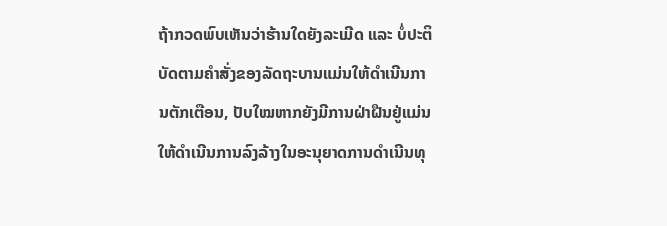ຖ້າກວດພົບເຫັນວ່າຮ້ານໃດຍັງລະເມີດ ແລະ ບໍ່ປະຕິບັດຕາມຄໍາສັ່ງຂອງລັດຖະບານແມ່ນໃຫ້ດໍາເນີນການຕັກເຕືອນ, ປັບໃໝຫາກຍັງມີການຝ່າຝືນຢູ່ແມ່ນໃຫ້ດໍາເນີນການລົງລ້າງໃນອະນຸຍາດການດໍາເນີນທຸ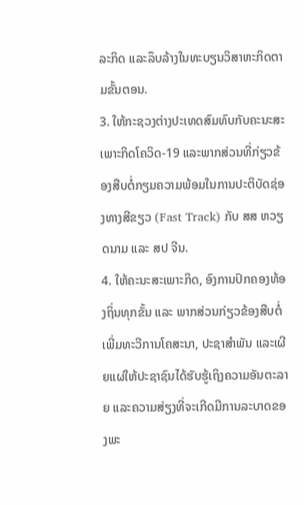ລະກິດ ແລະລຶບລ້າງໃນທະບຽນວິສາຫະກິດຕາມຂັ້ນຕອນ.
3. ໃຫ້ກະຊວງຕ່າງປະເທດສົມທົບກັບຄະນະສະເພາະກິດໂຄວິດ-19 ແລະພາກສ່ວນທີ່ກ່ຽວຂ້ອງສືບຕໍ່ກຽມຄວາມພ້ອມໃນການປະຕິບັດຊ່ອງທາງສີຂຽວ (Fast Track) ກັບ ສສ ຫວຽດນາມ ແລະ ສປ ຈີນ.
4. ໃຫ້ຄະນະສະເພາະກິດ, ອົງການປົກຄອງທ້ອງຖິ່ນທຸກຂັ້ນ ແລະ ພາກສ່ວນກ່ຽວຂ້ອງສືບຕໍ່ເພີ່ມທະວີການໂຄສະນາ, ປະຊາສໍາພັນ ແລະເຜີຍແຜ່ໃຫ້ປະຊາຊົນໄດ້ຮັບຮູ້ເຖິງຄວາມອັນຕະລາຍ ແລະຄວາມສ່ຽງທີ່ຈະເກີດມີການລະບາດຂອງພະ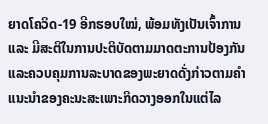ຍາດໂຄວິດ-19 ອີກຮອບໃໝ່, ພ້ອມທັງເປັນເຈົ້າການ ແລະ ມີສະຕິໃນການປະຕິບັດຕາມມາດຕະການປ້ອງກັນ ແລະຄວບຄຸມການລະບາດຂອງພະຍາດດັ່ງກ່າວຕາມຄໍາແນະນໍາຂອງຄະນະສະເພາະກິດວາງອອກໃນແຕ່ໄລ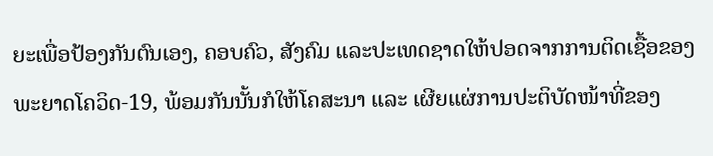ຍະເພື່ອປ້ອງກັນຕົນເອງ, ຄອບຄົວ, ສັງຄົມ ແລະປະເທດຊາດໃຫ້ປອດຈາກການຕິດເຊື້ອຂອງພະຍາດໂຄວິດ-19, ພ້ອມກັນນັ້ນກໍໃຫ້ໂຄສະນາ ແລະ ເຜີຍແຜ່ການປະຕິບັດໜ້າທີ່ຂອງ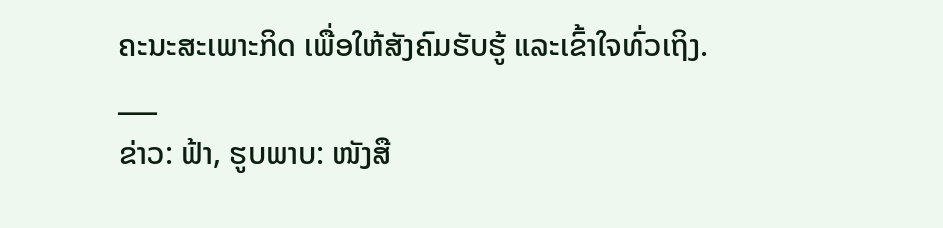ຄະນະສະເພາະກິດ ເພື່ອໃຫ້ສັງຄົມຮັບຮູ້ ແລະເຂົ້າໃຈທົ່ວເຖິງ.
___
ຂ່າວ: ຟ້າ, ຮູບພາບ: ໜັງສື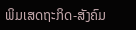ພິມເສດຖະກິດ-ສັງຄົມ